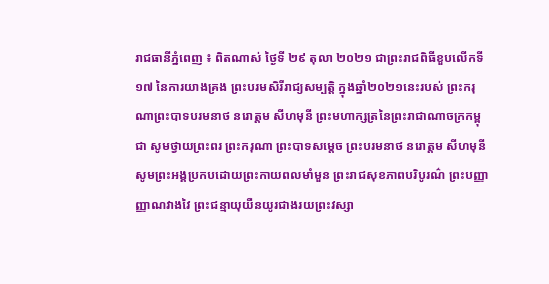រាជធានីភ្នំពេញ ៖ ពិតណាស់ ថ្ងៃទី ២៩ តុលា ២០២១ ជាព្រះរាជពិធីខួបលើកទី ១៧ នៃការយាងគ្រង ព្រះបរមសិរីរាជ្យសម្បត្តិ ក្នុងឆ្នាំ២០២១នេះរបស់ ព្រះករុណាព្រះបាទបរមនាថ នរោត្តម សីហមុនី ព្រះមហាក្សត្រនៃព្រះរាជាណាចក្រកម្ពុជា សូមថ្វាយព្រះពរ ព្រះករុណា ព្រះបាទសម្តេច ព្រះបរមនាថ នរោត្តម សីហមុនី សូមព្រះអង្គប្រកបដោយព្រះកាយពលមាំមួន ព្រះរាជសុខភាពបរិបូរណ៌ ព្រះបញ្ញាញ្ញាណវាងវៃ ព្រះជន្មាយុយឺនយូរជាងរយព្រះវស្សា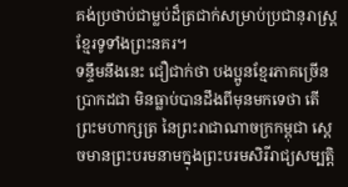គង់ប្រថាប់ជាម្លប់ដ៏ត្រជាក់សម្រាប់ប្រជានុរាស្រ្តខ្មែរទូទាំងព្រះនគរ។
ទន្ទឹមនឹងនេះ ជឿជាក់ថា បងប្អូនខ្មែរភាគច្រើន ប្រាកដជា មិនធ្លាប់បានដឹងពីមុនមកទេថា តើព្រះមហាក្សត្រ នៃព្រះរាជាណាចក្រកម្ពុជា ស្តេចមានព្រះបរមនាមក្នុងព្រះបរមសិរីរាជ្យសម្បត្តិ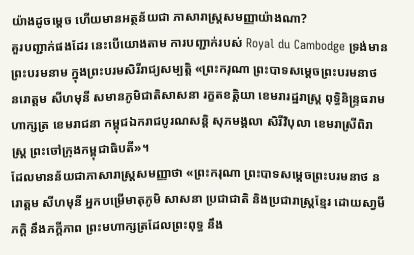យ៉ាងដូចម្តេច ហើយមានអត្ថន័យជា ភាសារាស្ត្រសមញ្ញាយ៉ាងណា?
គួរបញ្ជាក់ផងដែរ នេះបើយោងតាម ការបញ្ជាក់របស់ Royal du Cambodge ទ្រង់មាន ព្រះបរមនាម ក្នុងព្រះបរមសិរីរាជ្យសម្បត្តិ «ព្រះករុណា ព្រះបាទសម្តេចព្រះបរមនាថ នរោត្តម សីហមុនី សមានភូមិជាតិសាសនា រក្ខតខត្តិយា ខេមរារដ្ឋរាស្រ្ត ពុទ្ធិនិន្ទ្រធរាមហាក្សត្រ ខេមរាជនា កម្ពុជឯករាជបូរណសន្តិ សុភមង្គលា សិរីវិបុលា ខេមរាស្រីពិរាស្ត្រ ព្រះចៅក្រុងកម្ពុជាធិបតី»។
ដែលមានន័យជាភាសារាស្ត្រសមញ្ញាថា «ព្រះករុណា ព្រះបាទសម្តេចព្រះបរមនាថ នរោត្តម សីហមុនី អ្នកបម្រេីមាតុភូមិ សាសនា ប្រជាជាតិ និងប្រជារាស្រ្តខែ្មរ ដេាយសា្វមីភក្តិ នឹងភក្តីភាព ព្រះមហាក្សត្រដែលព្រះពុទ្ធ នឹង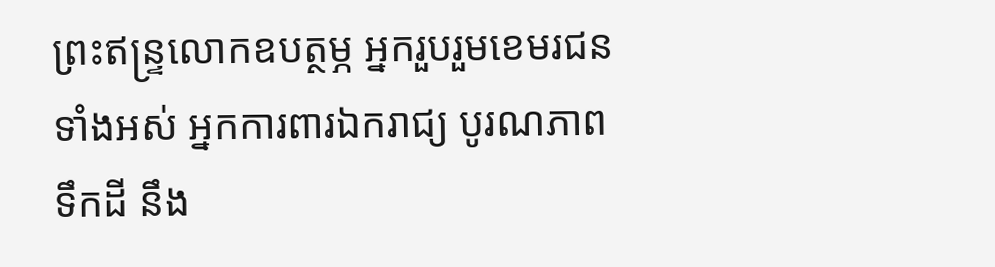ព្រះឥន្រ្ទលេាកឧបត្ថម្ភ អ្នករួបរួមខេមរជនទាំងអស់ អ្នកការពារឯករាជ្យ បូរណភាពទឹកដី នឹង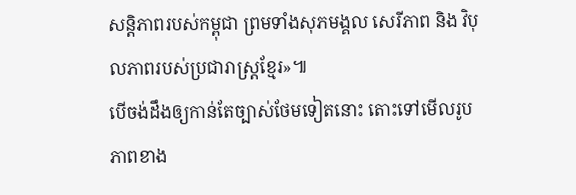សន្តិភាពរបស់កម្ពុជា ព្រមទាំងសុភមង្គល សេរីភាព និង វិបុលភាពរបស់ប្រជារាស្រ្តខែ្មរ»៕
បើចង់ដឹងឲ្យកាន់តែច្បាស់ថែមទៀតនោះ តោះទៅមើលរូបភាពខាង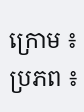ក្រោម ៖
ប្រភព ៖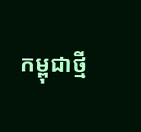កម្ពុជាថ្មី